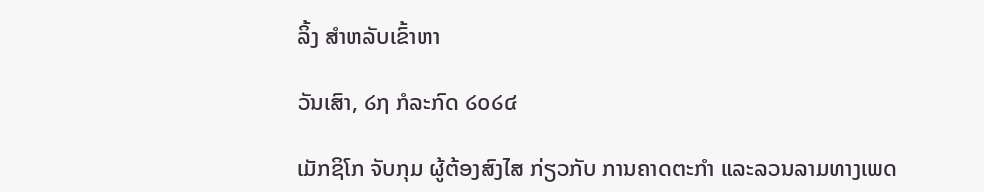ລິ້ງ ສຳຫລັບເຂົ້າຫາ

ວັນເສົາ, ໒໗ ກໍລະກົດ ໒໐໒໔

ເມັກຊິໂກ ຈັບກຸມ ຜູ້ຕ້ອງສົງໄສ ກ່ຽວກັບ ການຄາດຕະກຳ ແລະລວນລາມທາງເພດ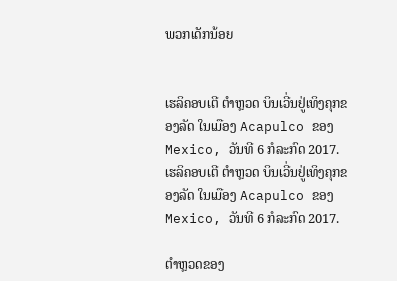ພວກເດັກນ້ອຍ


ເຮລິຄອບເຕີ ຕຳຫຼວດ ບິນເວີ່ນຢູ່ເທິງຄຸກຂອງລັດ ໃນເມືອງ Acapulco ຂອງ Mexico, ວັນທີ 6 ກໍລະກົດ 2017.
ເຮລິຄອບເຕີ ຕຳຫຼວດ ບິນເວີ່ນຢູ່ເທິງຄຸກຂອງລັດ ໃນເມືອງ Acapulco ຂອງ Mexico, ວັນທີ 6 ກໍລະກົດ 2017.

ຕຳຫຼວດຂອງ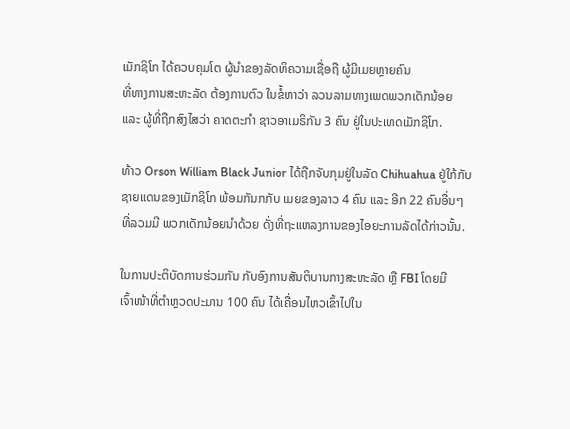ເມັກຊິໂກ ໄດ້ຄວບຄຸມໂຕ ຜູ້ນຳຂອງລັດທິຄວາມເຊື່ອຖື ຜູ້ມີເມຍຫຼາຍຄົນ
ທີ່ທາງການສະຫະລັດ ຕ້ອງການຕົວ ໃນຂໍ້ຫາວ່າ ລວນລາມທາງເພດພວກເດັກນ້ອຍ
ແລະ ຜູ້ທີ່ຖືກສົງໄສວ່າ ຄາດຕະກຳ ຊາວອາເມຣິກັນ 3 ຄົນ ຢູ່ໃນປະເທດເມັກຊິໂກ.

ທ້າວ Orson William Black Junior ໄດ້ຖືກຈັບກຸມຢູ່ໃນລັດ Chihuahua ຢູ່ໃກ້ກັບ
ຊາຍແດນຂອງເມັກຊິໂກ ພ້ອມກັນກກັບ ເມຍຂອງລາວ 4 ຄົນ ແລະ ອີກ 22 ຄົນອື່ນໆ
ທີ່ລວມມີ ພວກເດັກນ້ອຍນຳດ້ວຍ ດັ່ງທີ່ຖະແຫລງການຂອງໄອຍະການລັດໄດ້ກ່າວນັ້ນ.

ໃນການປະຕິບັດການຮ່ວມກັນ ກັບອົງການສັນຕິບານກາງສະຫະລັດ ຫຼື FBI ໂດຍມີ
ເຈົ້າໜ້າທີ່ຕຳຫຼວດປະມານ 100 ຄົນ ໄດ້ເຄື່ອນໄຫວເຂົ້າໄປໃນ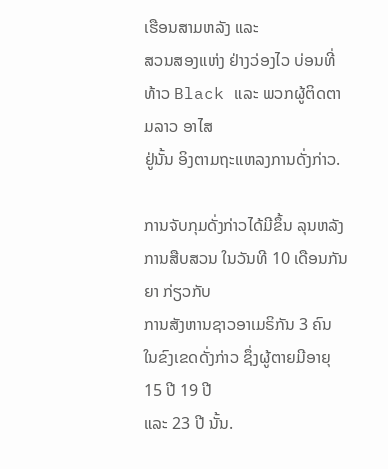ເຮືອນສາມຫລັງ ແລະ
ສວນສອງແຫ່ງ ຢ່າງວ່ອງໄວ ບ່ອນທີ່ທ້າວ Black ແລະ ພວກຜູ້ຕິດຕາມລາວ ອາໄສ
ຢູ່ນັ້ນ ອິງຕາມຖະແຫລງການດັ່ງກ່າວ.

ການຈັບກຸມດັ່ງກ່າວໄດ້ມີຂຶ້ນ ລຸນຫລັງການສືບສວນ ໃນວັນທີ 10 ເດືອນກັນຍາ ກ່ຽວກັບ
ການສັງຫານຊາວອາເມຣິກັນ 3 ຄົນ ໃນຂົງເຂດດັ່ງກ່າວ ຊຶ່ງຜູ້ຕາຍມີອາຍຸ 15 ປີ 19 ປີ
ແລະ 23 ປີ ນັ້ນ.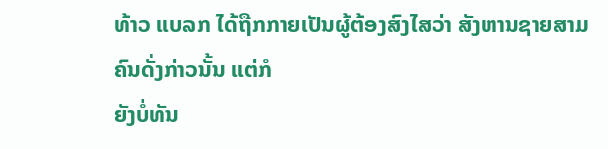ທ້າວ ແບລກ ໄດ້ຖືກກາຍເປັນຜູ້ຕ້ອງສົງໄສວ່າ ສັງຫານຊາຍສາມຄົນດັ່ງກ່າວນັ້ນ ແຕ່ກໍ
ຍັງບໍ່ທັນ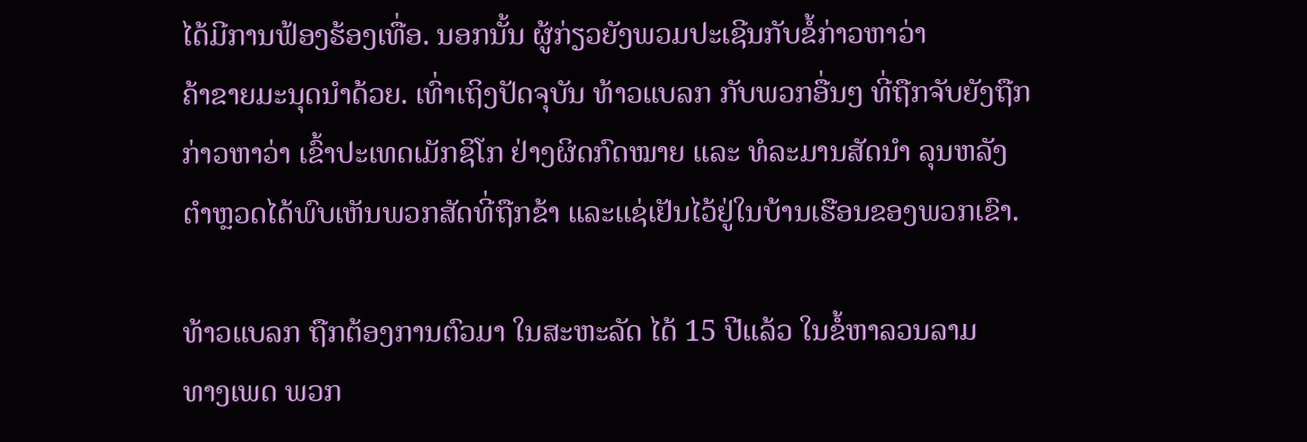ໄດ້ມີການຟ້ອງຮ້ອງເທື່ອ. ນອກນັ້ນ ຜູ້ກ່ຽວຍັງພວມປະເຊີນກັບຂໍ້ກ່າວຫາວ່າ
ຄ້າຂາຍມະນຸດນຳດ້ວຍ. ເທົ່າເຖິງປັດຈຸບັນ ທ້າວແບລກ ກັບພວກອື່ນໆ ທີ່ຖືກຈັບຍັງຖືກ
ກ່າວຫາວ່າ ເຂົ້າປະເທດເມັກຊິໂກ ຢ່າງຜິດກົດໝາຍ ແລະ ທໍລະມານສັດນຳ ລຸນຫລັງ
ຕຳຫຼວດໄດ້ພົບເຫັນພວກສັດທີ່ຖືກຂ້າ ແລະແຊ່ເຢັນໄວ້ຢູ່ໃນບ້ານເຮືອນຂອງພວກເຂົາ.

ທ້າວແບລກ ຖືກຕ້ອງການຕົວມາ ໃນສະຫະລັດ ໄດ້ 15 ປີແລ້ວ ໃນຂໍ້ຫາລວນລາມ
ທາງເພດ ພວກ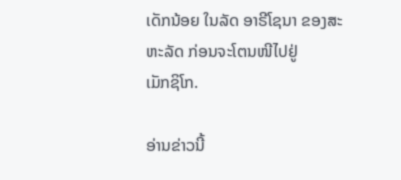ເດັກນ້ອຍ ໃນລັດ ອາຣີໂຊນາ ຂອງສະຫະລັດ ກ່ອນຈະໂຕນໜີໄປຢູ່
ເມັກຊິໂກ.

ອ່ານຂ່າວນີ້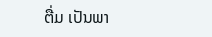ຕື່ມ ເປັນພາ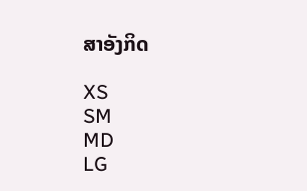ສາອັງກິດ

XS
SM
MD
LG